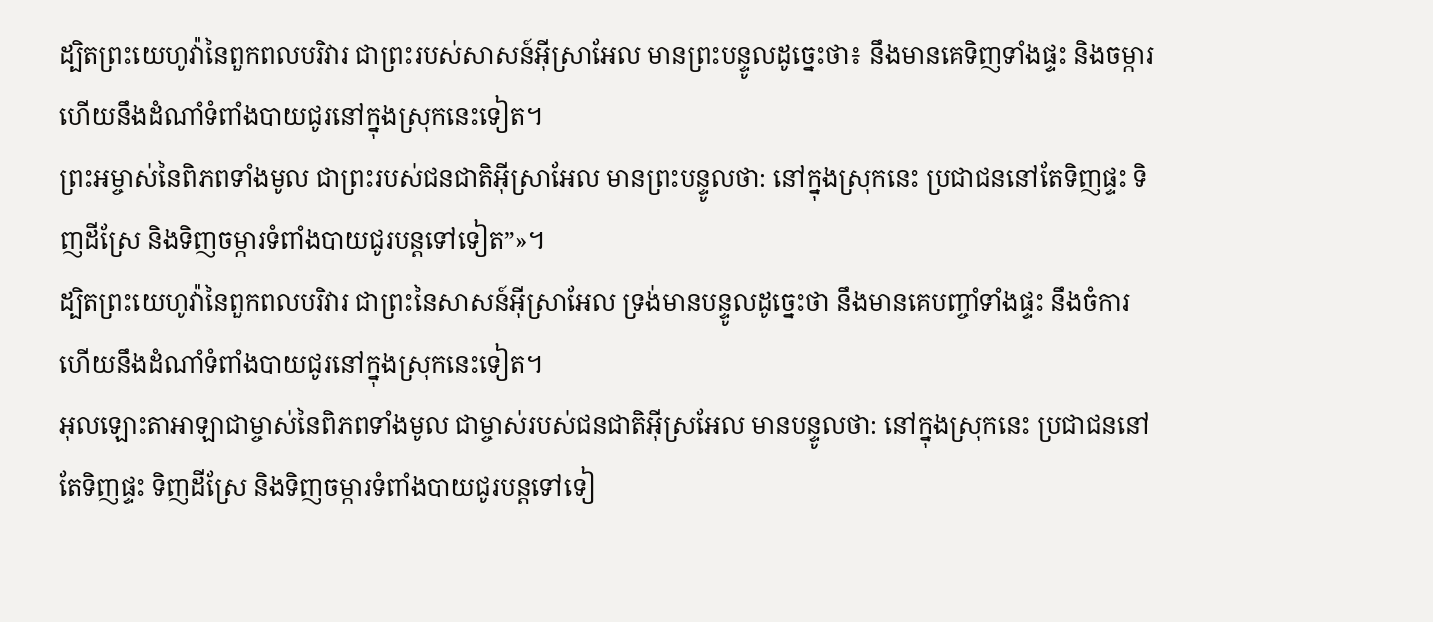ដ្បិតព្រះយេហូវ៉ានៃពួកពលបរិវារ ជាព្រះរបស់សាសន៍អ៊ីស្រាអែល មានព្រះបន្ទូលដូច្នេះថា៖ នឹងមានគេទិញទាំងផ្ទះ និងចម្ការ ហើយនឹងដំណាំទំពាំងបាយជូរនៅក្នុងស្រុកនេះទៀត។
ព្រះអម្ចាស់នៃពិភពទាំងមូល ជាព្រះរបស់ជនជាតិអ៊ីស្រាអែល មានព្រះបន្ទូលថា: នៅក្នុងស្រុកនេះ ប្រជាជននៅតែទិញផ្ទះ ទិញដីស្រែ និងទិញចម្ការទំពាំងបាយជូរបន្តទៅទៀត”»។
ដ្បិតព្រះយេហូវ៉ានៃពួកពលបរិវារ ជាព្រះនៃសាសន៍អ៊ីស្រាអែល ទ្រង់មានបន្ទូលដូច្នេះថា នឹងមានគេបញ្ចាំទាំងផ្ទះ នឹងចំការ ហើយនឹងដំណាំទំពាំងបាយជូរនៅក្នុងស្រុកនេះទៀត។
អុលឡោះតាអាឡាជាម្ចាស់នៃពិភពទាំងមូល ជាម្ចាស់របស់ជនជាតិអ៊ីស្រអែល មានបន្ទូលថា: នៅក្នុងស្រុកនេះ ប្រជាជននៅតែទិញផ្ទះ ទិញដីស្រែ និងទិញចម្ការទំពាំងបាយជូរបន្តទៅទៀ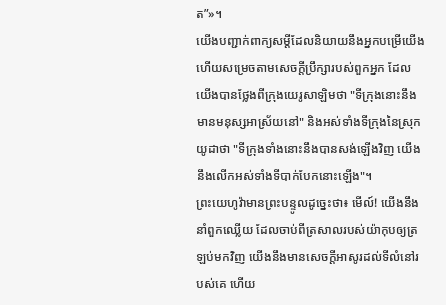ត”»។
យើងបញ្ជាក់ពាក្យសម្ដីដែលនិយាយនឹងអ្នកបម្រើយើង ហើយសម្រេចតាមសេចក្ដីប្រឹក្សារបស់ពួកអ្នក ដែលយើងបានថ្លែងពីក្រុងយេរូសាឡិមថា "ទីក្រុងនោះនឹងមានមនុស្សអាស្រ័យនៅ" និងអស់ទាំងទីក្រុងនៃស្រុកយូដាថា "ទីក្រុងទាំងនោះនឹងបានសង់ឡើងវិញ យើងនឹងលើកអស់ទាំងទីបាក់បែកនោះឡើង"។
ព្រះយេហូវ៉ាមានព្រះបន្ទូលដូច្នេះថា៖ មើល៍! យើងនឹងនាំពួកឈ្លើយ ដែលចាប់ពីត្រសាលរបស់យ៉ាកុបឲ្យត្រឡប់មកវិញ យើងនឹងមានសេចក្ដីអាសូរដល់ទីលំនៅរបស់គេ ហើយ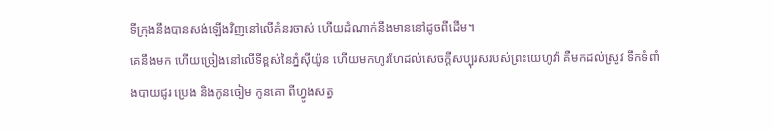ទីក្រុងនឹងបានសង់ឡើងវិញនៅលើគំនរចាស់ ហើយដំណាក់នឹងមាននៅដូចពីដើម។
គេនឹងមក ហើយច្រៀងនៅលើទីខ្ពស់នៃភ្នំស៊ីយ៉ូន ហើយមកហូរហែដល់សេចក្ដីសប្បុរសរបស់ព្រះយេហូវ៉ា គឺមកដល់ស្រូវ ទឹកទំពាំងបាយជូរ ប្រេង និងកូនចៀម កូនគោ ពីហ្វូងសត្វ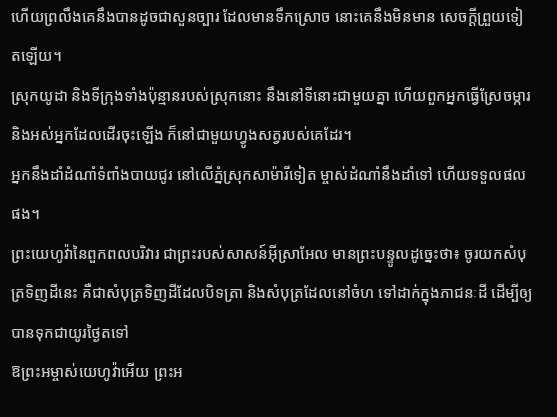ហើយព្រលឹងគេនឹងបានដូចជាសួនច្បារ ដែលមានទឹកស្រោច នោះគេនឹងមិនមាន សេចក្ដីព្រួយទៀតឡើយ។
ស្រុកយូដា និងទីក្រុងទាំងប៉ុន្មានរបស់ស្រុកនោះ នឹងនៅទីនោះជាមួយគ្នា ហើយពួកអ្នកធ្វើស្រែចម្ការ និងអស់អ្នកដែលដើរចុះឡើង ក៏នៅជាមួយហ្វូងសត្វរបស់គេដែរ។
អ្នកនឹងដាំដំណាំទំពាំងបាយជូរ នៅលើភ្នំស្រុកសាម៉ារីទៀត ម្ចាស់ដំណាំនឹងដាំទៅ ហើយទទួលផលផង។
ព្រះយេហូវ៉ានៃពួកពលបរិវារ ជាព្រះរបស់សាសន៍អ៊ីស្រាអែល មានព្រះបន្ទូលដូច្នេះថា៖ ចូរយកសំបុត្រទិញដីនេះ គឺជាសំបុត្រទិញដីដែលបិទត្រា និងសំបុត្រដែលនៅចំហ ទៅដាក់ក្នុងភាជនៈដី ដើម្បីឲ្យបានទុកជាយូរថ្ងៃតទៅ
ឱព្រះអម្ចាស់យេហូវ៉ាអើយ ព្រះអ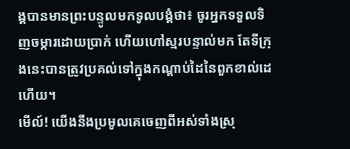ង្គបានមានព្រះបន្ទូលមកទូលបង្គំថា៖ ចូរអ្នកទទួលទិញចម្ការដោយប្រាក់ ហើយហៅស្មរបន្ទាល់មក តែទីក្រុងនេះបានត្រូវប្រគល់ទៅក្នុងកណ្ដាប់ដៃនៃពួកខាល់ដេហើយ។
មើល៍! យើងនឹងប្រមូលគេចេញពីអស់ទាំងស្រុ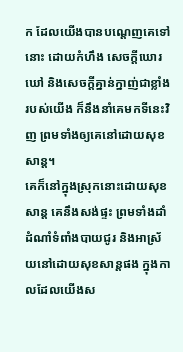ក ដែលយើងបានបណ្តេញគេទៅនោះ ដោយកំហឹង សេចក្ដីឃោរឃៅ និងសេចក្ដីគ្នាន់ក្នាញ់ជាខ្លាំងរបស់យើង ក៏នឹងនាំគេមកទីនេះវិញ ព្រមទាំងឲ្យគេនៅដោយសុខសាន្ត។
គេក៏នៅក្នុងស្រុកនោះដោយសុខសាន្ត គេនឹងសង់ផ្ទះ ព្រមទាំងដាំដំណាំទំពាំងបាយជូរ និងអាស្រ័យនៅដោយសុខសាន្តផង ក្នុងកាលដែលយើងស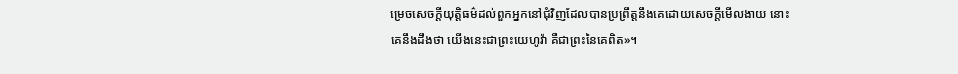ម្រេចសេចក្ដីយុត្តិធម៌ដល់ពួកអ្នកនៅជុំវិញដែលបានប្រព្រឹត្តនឹងគេដោយសេចក្ដីមើលងាយ នោះគេនឹងដឹងថា យើងនេះជាព្រះយេហូវ៉ា គឺជាព្រះនៃគេពិត»។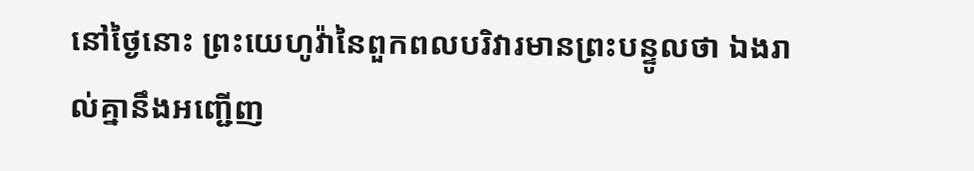នៅថ្ងៃនោះ ព្រះយេហូវ៉ានៃពួកពលបរិវារមានព្រះបន្ទូលថា ឯងរាល់គ្នានឹងអញ្ជើញ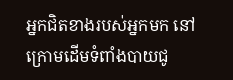អ្នកជិតខាងរបស់អ្នកមក នៅក្រោមដើមទំពាំងបាយជូ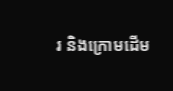រ និងក្រោមដើម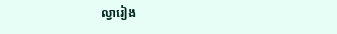ល្វារៀង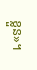ខ្លួន»។